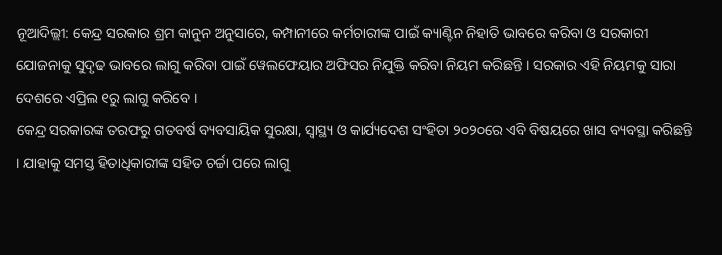ନୂଆଦିଲ୍ଲୀ: କେନ୍ଦ୍ର ସରକାର ଶ୍ରମ କାନୁନ ଅନୁସାରେ, କମ୍ପାନୀରେ କର୍ମଚାରୀଙ୍କ ପାଇଁ କ୍ୟାଣ୍ଟିନ ନିହାତି ଭାବରେ କରିବା ଓ ସରକାରୀ ଯୋଜନାକୁ ସୁଦୃଢ ଭାବରେ ଲାଗୁ କରିବା ପାଇଁ ୱେଲଫେୟାର ଅଫିସର ନିଯୁକ୍ତି କରିବା ନିୟମ କରିଛନ୍ତି । ସରକାର ଏହି ନିୟମକୁ ସାରା ଦେଶରେ ଏପ୍ରିଲ ୧ରୁ ଲାଗୁ କରିବେ ।
କେନ୍ଦ୍ର ସରକାରଙ୍କ ତରଫରୁ ଗତବର୍ଷ ବ୍ୟବସାୟିକ ସୁରକ୍ଷା, ସ୍ୱାସ୍ଥ୍ୟ ଓ କାର୍ଯ୍ୟଦେଶ ସଂହିତା ୨୦୨୦ରେ ଏବି ବିଷୟରେ ଖାସ ବ୍ୟବସ୍ଥା କରିଛନ୍ତି । ଯାହାକୁ ସମସ୍ତ ହିତାଧିକାରୀଙ୍କ ସହିତ ଚର୍ଚ୍ଚା ପରେ ଲାଗୁ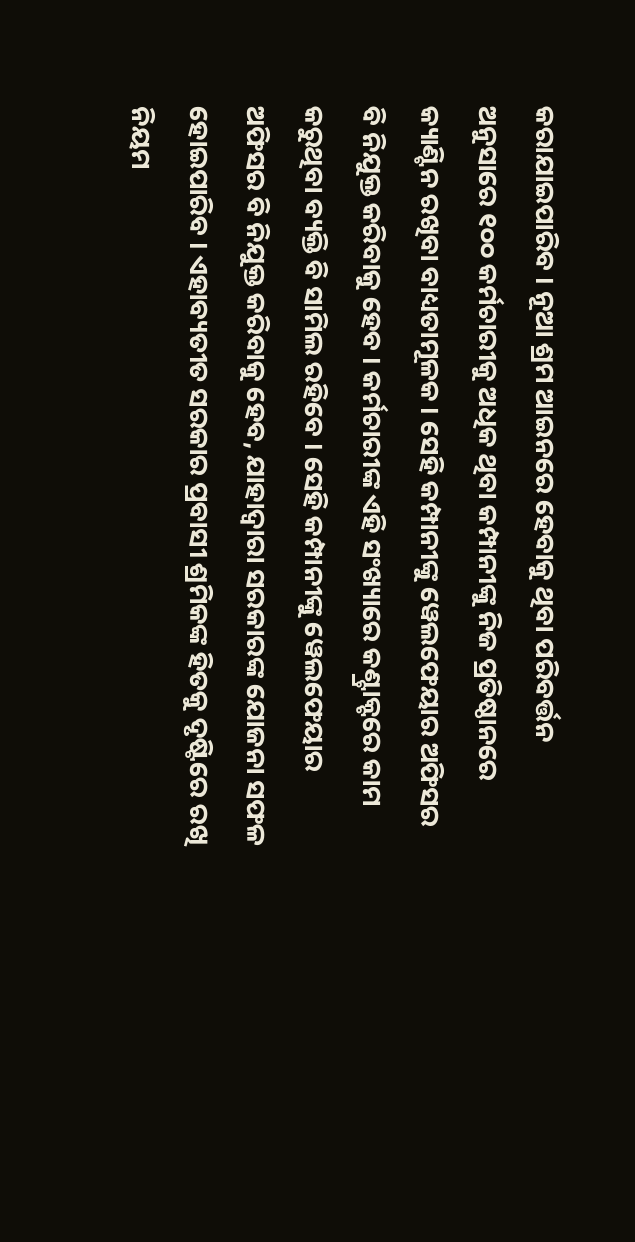କରାଯାଇପାରିବ । ନୂଆ ଶ୍ରମ ଆଇନରେ ହେବାକୁ ଥିବା ପରିବର୍ତ୍ତନ ଅନୁସାରେ ୧୦୦ କର୍ମଚାରୀକୁ ଅଧିକ ଥିବା କମ୍ପାନୀଙ୍କୁ ନିଜ ପ୍ରତିଷ୍ଠାନରେ କ୍ୟାଣ୍ଟିନ ରଖିବା ବାଧ୍ୟତାମୂଳକ । ସେହି କମ୍ପାନୀଙ୍କୁ ୱେଲଫେୟାର ଅଫିସର ବି ନିଯୁକ୍ତ କରିବାକୁ ହେବ । କର୍ମଚାରୀଙ୍କ ଏହି ସଂଖ୍ୟାରେ କଣ୍ଟ୍ରାକ୍ଟରେ କାମ କରୁଥିବା ବ୍ୟକ୍ତି ବି ସାମିଲ ରହିବେ । ସେହି କମ୍ପାନୀଙ୍କୁ ୱେଲଫେୟାର ଅଫିସର ବି ନିଯୁକ୍ତ କରିବାକୁ ହେବ, ଯାହାଦ୍ୱାରା ସରକାରଙ୍କ ଯୋଜନା ସଫଳ ହୋଇପାରିବ । ଏହାବ୍ୟତୀତ ସରକାର ପ୍ରବାସୀ ଶ୍ରମିକଙ୍କ ହିତକୁ ଦୃଷ୍ଟିରେ ରଖି ନିୟମ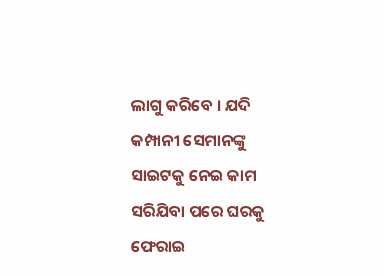ଲାଗୁ କରିବେ । ଯଦି କମ୍ପାନୀ ସେମାନଙ୍କୁ ସାଇଟକୁ ନେଇ କାମ ସରିଯିବା ପରେ ଘରକୁ ଫେରାଇ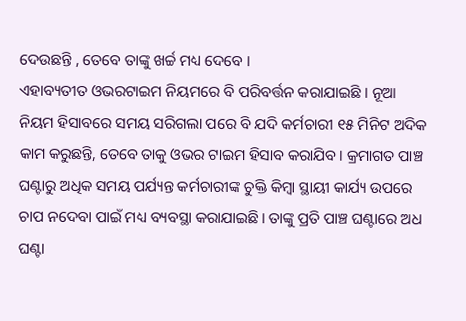ଦେଉଛନ୍ତି , ତେବେ ତାଙ୍କୁ ଖର୍ଚ୍ଚ ମଧ୍ୟ ଦେବେ ।
ଏହାବ୍ୟତୀତ ଓଭରଟାଇମ ନିୟମରେ ବି ପରିବର୍ତ୍ତନ କରାଯାଇଛି । ନୂଆ ନିୟମ ହିସାବରେ ସମୟ ସରିଗଲା ପରେ ବି ଯଦି କର୍ମଚାରୀ ୧୫ ମିନିଟ ଅଦିକ କାମ କରୁଛନ୍ତି, ତେବେ ତାକୁ ଓଭର ଟାଇମ ହିସାବ କରାଯିବ । କ୍ରମାଗତ ପାଞ୍ଚ ଘଣ୍ଟାରୁ ଅଧିକ ସମୟ ପର୍ଯ୍ୟନ୍ତ କର୍ମଚାରୀଙ୍କ ଚୁକ୍ତି କିମ୍ବା ସ୍ଥାୟୀ କାର୍ଯ୍ୟ ଉପରେ ଚାପ ନଦେବା ପାଇଁ ମଧ୍ୟ ବ୍ୟବସ୍ଥା କରାଯାଇଛି। ତାଙ୍କୁ ପ୍ରତି ପାଞ୍ଚ ଘଣ୍ଟାରେ ଅଧ ଘଣ୍ଟା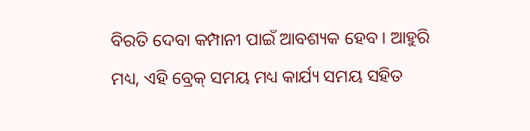ବିରତି ଦେବା କମ୍ପାନୀ ପାଇଁ ଆବଶ୍ୟକ ହେବ । ଆହୁରି ମଧ୍ୟ, ଏହି ବ୍ରେକ୍ ସମୟ ମଧ୍ୟ କାର୍ଯ୍ୟ ସମୟ ସହିତ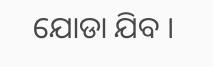ଯୋଡା ଯିବ ।